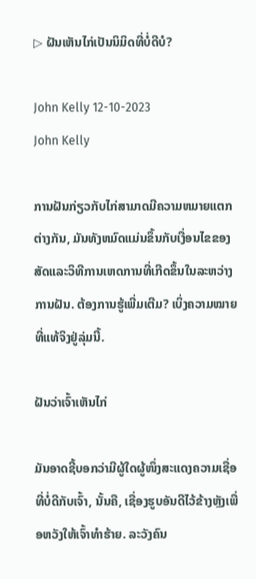▷ ຝັນເຫັນໄກ່ເປັນນິມິດທີ່ບໍ່ດີບໍ?

John Kelly 12-10-2023
John Kelly

ການຝັນກ່ຽວກັບໄກ່ສາມາດມີຄວາມຫມາຍແຕກຕ່າງກັນ, ມັນທັງຫມົດແມ່ນຂຶ້ນກັບເງື່ອນໄຂຂອງສັດແລະວິທີການເຫດການທີ່ເກີດຂຶ້ນໃນລະຫວ່າງການຝັນ. ຕ້ອງການຮູ້ເພີ່ມເຕີມ? ເບິ່ງຄວາມໝາຍທີ່ແທ້ຈິງຢູ່ລຸ່ມນີ້.

ຝັນວ່າເຈົ້າເຫັນໄກ່

ມັນອາດຊີ້ບອກວ່າມີຜູ້ໃດຜູ້ໜຶ່ງສະແດງຄວາມເຊື່ອທີ່ບໍ່ດີກັບເຈົ້າ, ນັ້ນຄື, ເຊື່ອງຮູບອັນດີໄວ້ຂ້າງຫຼັງເພື່ອຫວັງໃຫ້ເຈົ້າທຳຮ້າຍ. ລະວັງຄົນ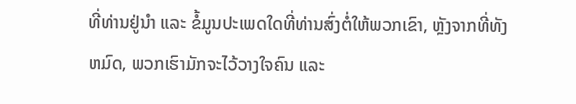ທີ່ທ່ານຢູ່ນຳ ແລະ ຂໍ້ມູນປະເພດໃດທີ່ທ່ານສົ່ງຕໍ່ໃຫ້ພວກເຂົາ, ຫຼັງຈາກທີ່ທັງຫມົດ, ພວກເຮົາມັກຈະໄວ້ວາງໃຈຄົນ ແລະ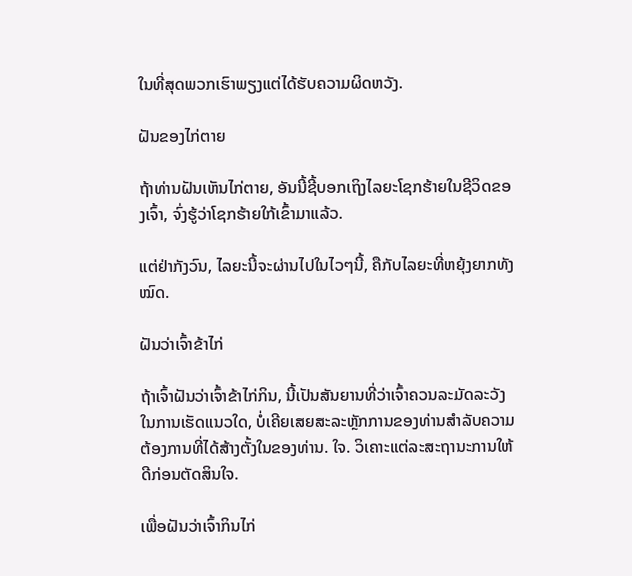ໃນທີ່ສຸດພວກເຮົາພຽງແຕ່ໄດ້ຮັບຄວາມຜິດຫວັງ.

ຝັນຂອງໄກ່ຕາຍ

ຖ້າທ່ານຝັນເຫັນໄກ່ຕາຍ, ອັນນີ້ຊີ້ບອກເຖິງໄລຍະໂຊກຮ້າຍໃນຊີວິດຂອງເຈົ້າ, ຈົ່ງຮູ້ວ່າໂຊກຮ້າຍໃກ້ເຂົ້າມາແລ້ວ.

ແຕ່ຢ່າກັງວົນ, ໄລຍະນີ້ຈະຜ່ານໄປໃນໄວໆນີ້, ຄືກັບໄລຍະທີ່ຫຍຸ້ງຍາກທັງໝົດ.

ຝັນວ່າເຈົ້າຂ້າໄກ່

ຖ້າເຈົ້າຝັນວ່າເຈົ້າຂ້າໄກ່ກິນ, ນີ້ເປັນສັນຍານທີ່ວ່າເຈົ້າຄວນລະມັດລະວັງໃນການເຮັດແນວໃດ, ບໍ່ເຄີຍເສຍສະລະຫຼັກການຂອງທ່ານສໍາລັບຄວາມຕ້ອງການທີ່ໄດ້ສ້າງຕັ້ງໃນຂອງທ່ານ. ໃຈ. ວິເຄາະແຕ່ລະສະຖານະການໃຫ້ດີກ່ອນຕັດສິນໃຈ.

ເພື່ອຝັນວ່າເຈົ້າກິນໄກ່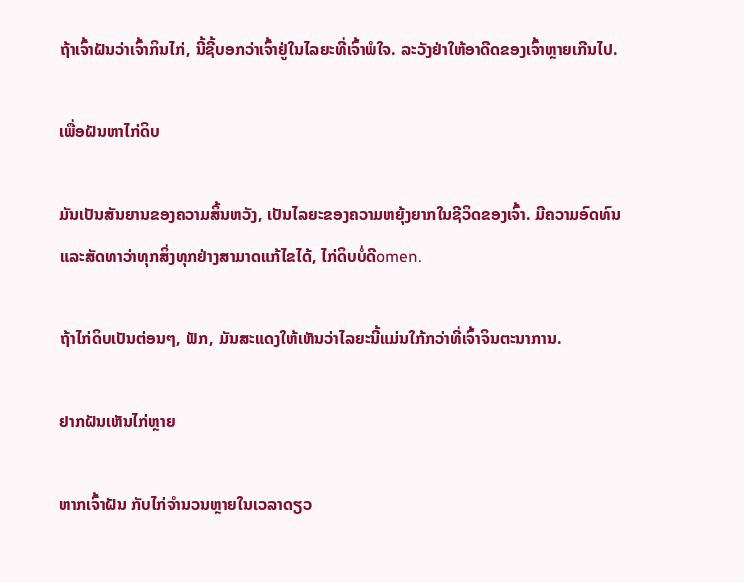ຖ້າເຈົ້າຝັນວ່າເຈົ້າກິນໄກ່, ນີ້ຊີ້ບອກວ່າເຈົ້າຢູ່ໃນໄລຍະທີ່ເຈົ້າພໍໃຈ. ລະວັງຢ່າໃຫ້ອາດີດຂອງເຈົ້າຫຼາຍເກີນໄປ.

ເພື່ອຝັນຫາໄກ່ດິບ

ມັນເປັນສັນຍານຂອງຄວາມສິ້ນຫວັງ, ເປັນໄລຍະຂອງຄວາມຫຍຸ້ງຍາກໃນຊີວິດຂອງເຈົ້າ. ມີຄວາມອົດທົນແລະສັດທາວ່າທຸກສິ່ງທຸກຢ່າງສາມາດແກ້ໄຂໄດ້, ໄກ່ດິບບໍ່ດີomen.

ຖ້າໄກ່ດິບເປັນຕ່ອນໆ, ຟັກ, ມັນສະແດງໃຫ້ເຫັນວ່າໄລຍະນີ້ແມ່ນໃກ້ກວ່າທີ່ເຈົ້າຈິນຕະນາການ.

ຢາກຝັນເຫັນໄກ່ຫຼາຍ

ຫາກເຈົ້າຝັນ ກັບໄກ່ຈໍານວນຫຼາຍໃນເວລາດຽວ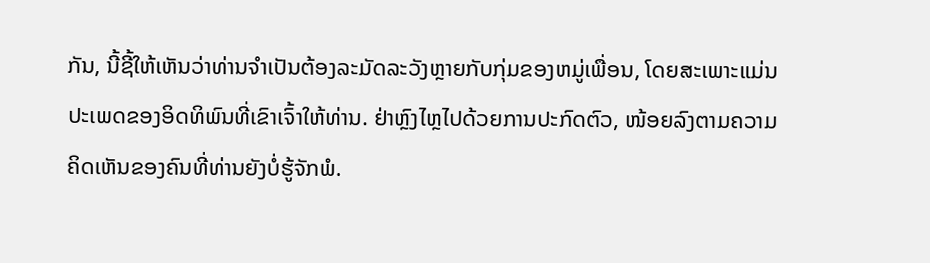ກັນ, ນີ້ຊີ້ໃຫ້ເຫັນວ່າທ່ານຈໍາເປັນຕ້ອງລະມັດລະວັງຫຼາຍກັບກຸ່ມຂອງຫມູ່ເພື່ອນ, ໂດຍສະເພາະແມ່ນປະເພດຂອງອິດທິພົນທີ່ເຂົາເຈົ້າໃຫ້ທ່ານ. ຢ່າຫຼົງໄຫຼໄປດ້ວຍການປະກົດຕົວ, ໜ້ອຍລົງຕາມຄວາມຄິດເຫັນຂອງຄົນທີ່ທ່ານຍັງບໍ່ຮູ້ຈັກພໍ.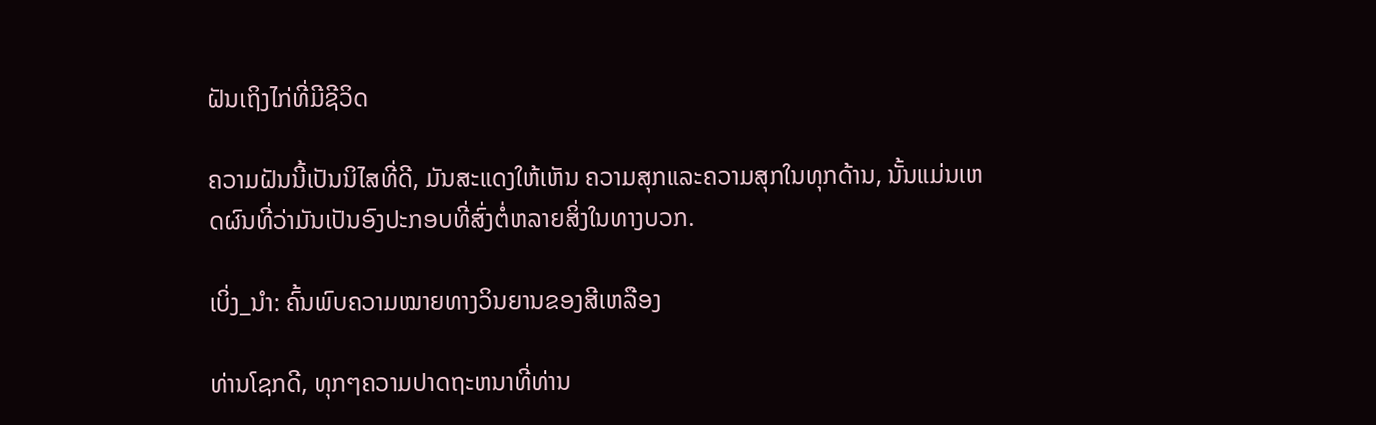ຝັນເຖິງໄກ່ທີ່ມີຊີວິດ

ຄວາມຝັນນີ້ເປັນນິໄສທີ່ດີ, ມັນສະແດງໃຫ້ເຫັນ ຄວາມສຸກແລະຄວາມສຸກໃນທຸກດ້ານ, ນັ້ນແມ່ນເຫດຜົນທີ່ວ່າມັນເປັນອົງປະກອບທີ່ສົ່ງຕໍ່ຫລາຍສິ່ງໃນທາງບວກ.

ເບິ່ງ_ນຳ: ຄົ້ນພົບຄວາມໝາຍທາງວິນຍານຂອງສີເຫລືອງ

ທ່ານໂຊກດີ, ທຸກໆຄວາມປາດຖະຫນາທີ່ທ່ານ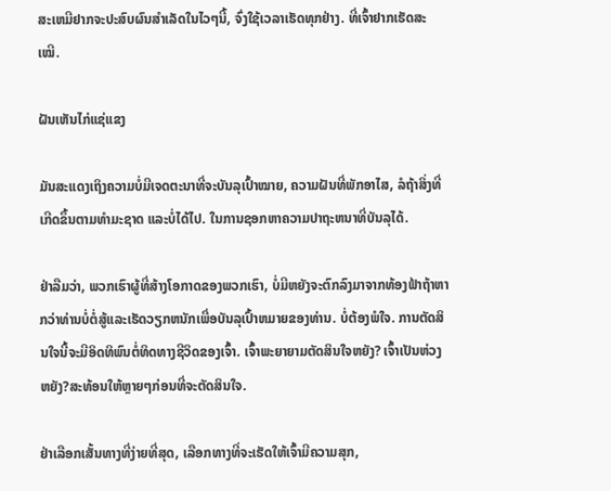ສະເຫມີຢາກຈະປະສົບຜົນສໍາເລັດໃນໄວໆນີ້, ຈົ່ງໃຊ້ເວລາເຮັດທຸກຢ່າງ. ທີ່ເຈົ້າຢາກເຮັດສະເໝີ.

ຝັນເຫັນໄກ່ແຊ່ແຂງ

ມັນສະແດງເຖິງຄວາມບໍ່ມີເຈດຕະນາທີ່ຈະບັນລຸເປົ້າໝາຍ, ຄວາມຝັນທີ່ພັກອາໄສ, ລໍຖ້າສິ່ງທີ່ເກີດຂຶ້ນຕາມທໍາມະຊາດ ແລະບໍ່ໄດ້ໄປ. ໃນການຊອກຫາຄວາມປາຖະຫນາທີ່ບັນລຸໄດ້.

ຢ່າລືມວ່າ, ພວກເຮົາຜູ້ທີ່ສ້າງໂອກາດຂອງພວກເຮົາ, ບໍ່ມີຫຍັງຈະຕົກລົງມາຈາກທ້ອງຟ້າຖ້າຫາກວ່າທ່ານບໍ່ຕໍ່ສູ້ແລະເຮັດວຽກຫນັກເພື່ອບັນລຸເປົ້າຫມາຍຂອງທ່ານ. ບໍ່ຕ້ອງພໍໃຈ. ການຕັດສິນໃຈນີ້ຈະມີອິດທິພົນຕໍ່ທິດທາງຊີວິດຂອງເຈົ້າ. ເຈົ້າພະຍາຍາມຕັດສິນໃຈຫຍັງ? ເຈົ້າເປັນຫ່ວງຫຍັງ?ສະທ້ອນໃຫ້ຫຼາຍໆກ່ອນທີ່ຈະຕັດສິນໃຈ.

ຢ່າເລືອກເສັ້ນທາງທີ່ງ່າຍທີ່ສຸດ, ເລືອກທາງທີ່ຈະເຮັດໃຫ້ເຈົ້າມີຄວາມສຸກ,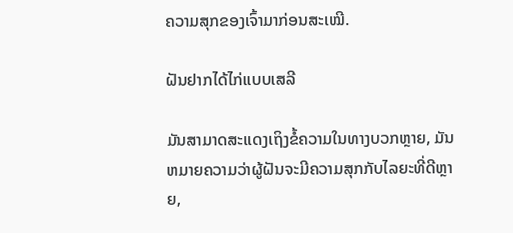ຄວາມສຸກຂອງເຈົ້າມາກ່ອນສະເໝີ.

ຝັນຢາກໄດ້ໄກ່ແບບເສລີ

ມັນສາມາດສະແດງເຖິງຂໍ້ຄວາມໃນທາງບວກຫຼາຍ, ມັນຫມາຍຄວາມວ່າຜູ້ຝັນຈະມີຄວາມສຸກກັບໄລຍະທີ່ດີຫຼາຍ,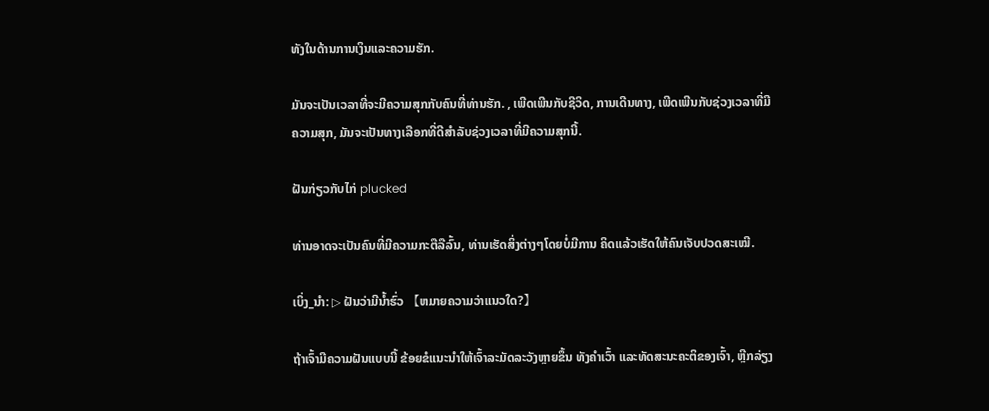ທັງໃນດ້ານການເງິນແລະຄວາມຮັກ.

ມັນຈະເປັນເວລາທີ່ຈະມີຄວາມສຸກກັບຄົນທີ່ທ່ານຮັກ. , ເພີດເພີນກັບຊີວິດ, ການເດີນທາງ, ເພີດເພີນກັບຊ່ວງເວລາທີ່ມີຄວາມສຸກ, ມັນຈະເປັນທາງເລືອກທີ່ດີສໍາລັບຊ່ວງເວລາທີ່ມີຄວາມສຸກນີ້.

ຝັນກ່ຽວກັບໄກ່ plucked

ທ່ານອາດຈະເປັນຄົນທີ່ມີຄວາມກະຕືລືລົ້ນ, ທ່ານເຮັດສິ່ງຕ່າງໆໂດຍບໍ່ມີການ ຄິດແລ້ວເຮັດໃຫ້ຄົນເຈັບປວດສະເໝີ.

ເບິ່ງ_ນຳ: ▷ ຝັນວ່າມີນ້ຳຮົ່ວ 【ຫມາຍຄວາມວ່າແນວໃດ?】

ຖ້າເຈົ້າມີຄວາມຝັນແບບນີ້ ຂ້ອຍຂໍແນະນຳໃຫ້ເຈົ້າລະມັດລະວັງຫຼາຍຂຶ້ນ ທັງຄຳເວົ້າ ແລະທັດສະນະຄະຕິຂອງເຈົ້າ, ຫຼີກລ່ຽງ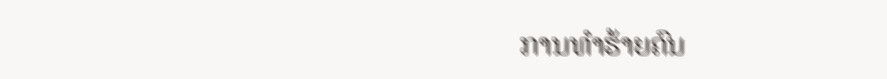ການທຳຮ້າຍຄົນ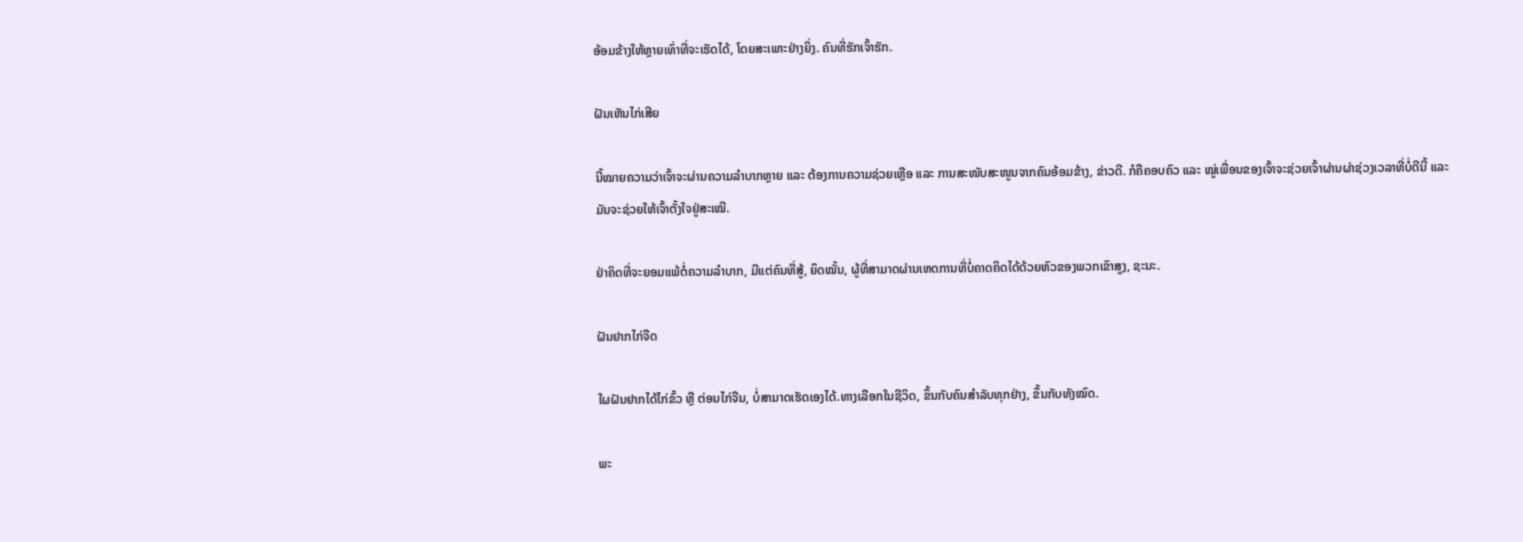ອ້ອມຂ້າງໃຫ້ຫຼາຍເທົ່າທີ່ຈະເຮັດໄດ້, ໂດຍສະເພາະຢ່າງຍິ່ງ. ຄົນທີ່ຮັກເຈົ້າຮັກ.

ຝັນເຫັນໄກ່ເສີຍ

ນີ້ໝາຍຄວາມວ່າເຈົ້າຈະຜ່ານຄວາມລຳບາກຫຼາຍ ແລະ ຕ້ອງການຄວາມຊ່ວຍເຫຼືອ ແລະ ການສະໜັບສະໜູນຈາກຄົນອ້ອມຂ້າງ, ຂ່າວດີ. ກໍຄືຄອບຄົວ ແລະ ໝູ່ເພື່ອນຂອງເຈົ້າຈະຊ່ວຍເຈົ້າຜ່ານຜ່າຊ່ວງເວລາທີ່ບໍ່ດີນີ້ ແລະ ມັນຈະຊ່ວຍໃຫ້ເຈົ້າຕັ້ງໃຈຢູ່ສະເໝີ.

ຢ່າຄິດທີ່ຈະຍອມແພ້ຕໍ່ຄວາມລຳບາກ, ມີແຕ່ຄົນທີ່ສູ້, ຍຶດໝັ້ນ, ຜູ້ທີ່ສາມາດຜ່ານເຫດການທີ່ບໍ່ຄາດຄິດໄດ້ດ້ວຍຫົວຂອງພວກເຂົາສູງ, ຊະນະ.

ຝັນຢາກໄກ່ຈືດ

ໃຜຝັນຢາກໄດ້ໄກ່ຂົ້ວ ຫຼື ຕ່ອນໄກ່ຈືນ, ບໍ່ສາມາດເຮັດເອງໄດ້.ທາງເລືອກໃນຊີວິດ, ຂຶ້ນກັບຄົນສຳລັບທຸກຢ່າງ, ຂຶ້ນກັບທັງໝົດ.

ພະ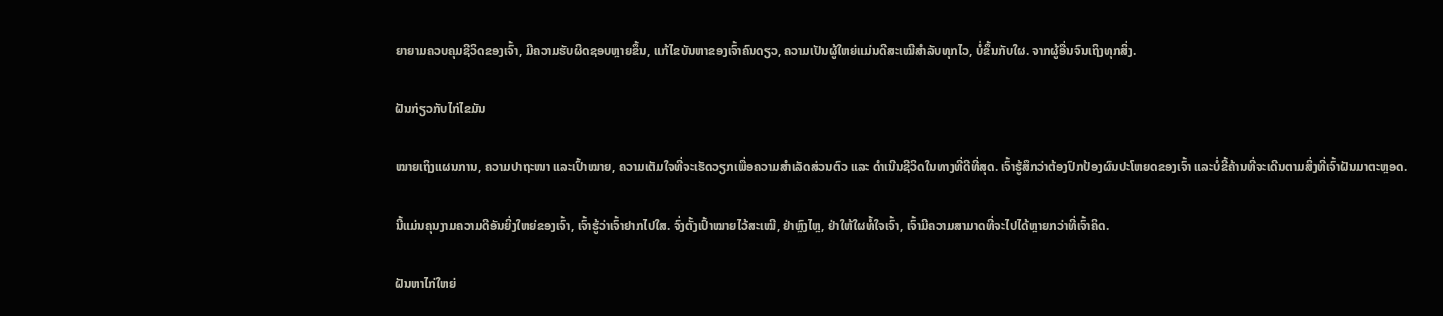ຍາຍາມຄວບຄຸມຊີວິດຂອງເຈົ້າ, ມີຄວາມຮັບຜິດຊອບຫຼາຍຂຶ້ນ, ແກ້ໄຂບັນຫາຂອງເຈົ້າຄົນດຽວ, ຄວາມເປັນຜູ້ໃຫຍ່ແມ່ນດີສະເໝີສຳລັບທຸກໄວ, ບໍ່ຂຶ້ນກັບໃຜ. ຈາກຜູ້ອື່ນຈົນເຖິງທຸກສິ່ງ.

ຝັນກ່ຽວກັບໄກ່ໄຂມັນ

ໝາຍເຖິງແຜນການ, ຄວາມປາຖະໜາ ແລະເປົ້າໝາຍ, ຄວາມເຕັມໃຈທີ່ຈະເຮັດວຽກເພື່ອຄວາມສຳເລັດສ່ວນຕົວ ແລະ ດຳເນີນຊີວິດໃນທາງທີ່ດີທີ່ສຸດ. ເຈົ້າຮູ້ສຶກວ່າຕ້ອງປົກປ້ອງຜົນປະໂຫຍດຂອງເຈົ້າ ແລະບໍ່ຂີ້ຄ້ານທີ່ຈະເດີນຕາມສິ່ງທີ່ເຈົ້າຝັນມາຕະຫຼອດ.

ນີ້ແມ່ນຄຸນງາມຄວາມດີອັນຍິ່ງໃຫຍ່ຂອງເຈົ້າ, ເຈົ້າຮູ້ວ່າເຈົ້າຢາກໄປໃສ. ຈົ່ງຕັ້ງເປົ້າໝາຍໄວ້ສະເໝີ, ຢ່າຫຼົງໄຫຼ, ຢ່າໃຫ້ໃຜທໍ້ໃຈເຈົ້າ, ເຈົ້າມີຄວາມສາມາດທີ່ຈະໄປໄດ້ຫຼາຍກວ່າທີ່ເຈົ້າຄິດ.

ຝັນຫາໄກ່ໃຫຍ່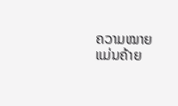ຄວາມໝາຍ ແມ່ນຄ້າຍ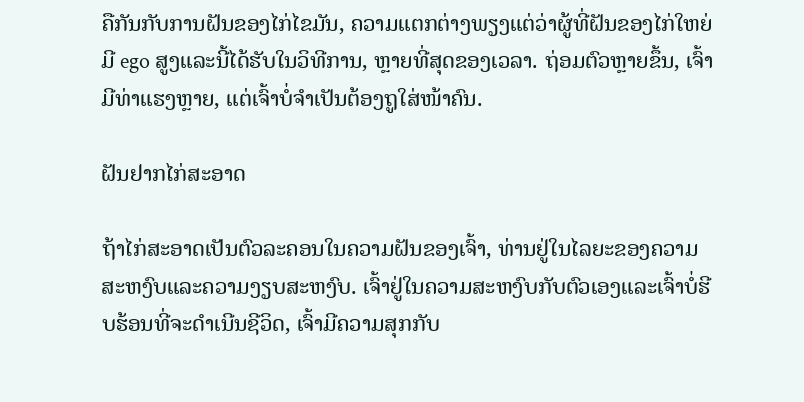ຄືກັນກັບການຝັນຂອງໄກ່ໄຂມັນ, ຄວາມແຕກຕ່າງພຽງແຕ່ວ່າຜູ້ທີ່ຝັນຂອງໄກ່ໃຫຍ່ມີ ego ສູງແລະນີ້ໄດ້ຮັບໃນວິທີການ, ຫຼາຍທີ່ສຸດຂອງເວລາ. ຖ່ອມຕົວຫຼາຍຂຶ້ນ, ເຈົ້າມີທ່າແຮງຫຼາຍ, ແຕ່ເຈົ້າບໍ່ຈຳເປັນຕ້ອງຖູໃສ່ໜ້າຄົນ.

ຝັນຢາກໄກ່ສະອາດ

ຖ້າໄກ່ສະອາດເປັນຕົວລະຄອນໃນຄວາມຝັນຂອງເຈົ້າ, ທ່ານຢູ່ໃນໄລຍະຂອງຄວາມສະຫງົບແລະຄວາມງຽບສະຫງົບ. ເຈົ້າຢູ່ໃນຄວາມສະຫງົບກັບຕົວເອງແລະເຈົ້າບໍ່ຮີບຮ້ອນທີ່ຈະດໍາເນີນຊີວິດ, ເຈົ້າມີຄວາມສຸກກັບ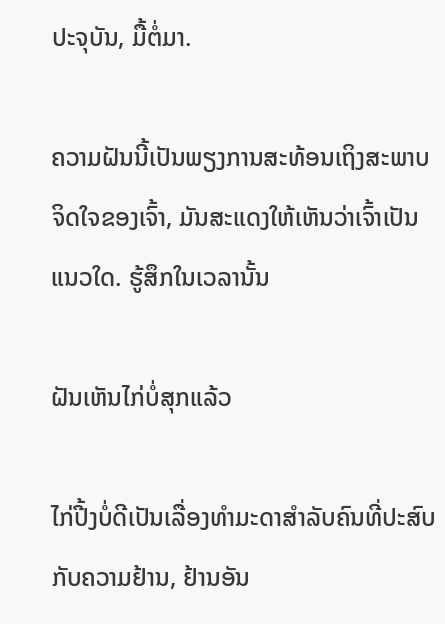ປະຈຸບັນ, ມື້ຕໍ່ມາ.

ຄວາມຝັນນີ້ເປັນພຽງການສະທ້ອນເຖິງສະພາບຈິດໃຈຂອງເຈົ້າ, ມັນສະແດງໃຫ້ເຫັນວ່າເຈົ້າເປັນແນວໃດ. ຮູ້ສຶກໃນເວລານັ້ນ

ຝັນເຫັນໄກ່ບໍ່ສຸກແລ້ວ

ໄກ່ປີ້ງບໍ່ດີເປັນເລື່ອງທຳມະດາສຳລັບຄົນທີ່ປະສົບກັບຄວາມຢ້ານ, ຢ້ານອັນ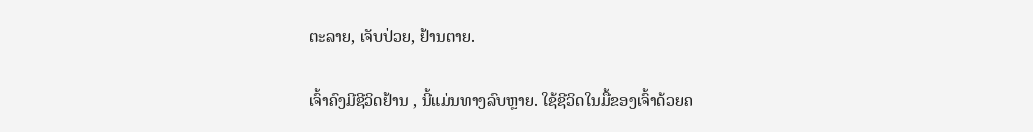ຕະລາຍ, ເຈັບປ່ວຍ, ຢ້ານຕາຍ.

ເຈົ້າຄົງມີຊີວິດຢ້ານ , ນີ້ແມ່ນທາງລົບຫຼາຍ. ໃຊ້ຊີວິດໃນມື້ຂອງເຈົ້າດ້ວຍຄ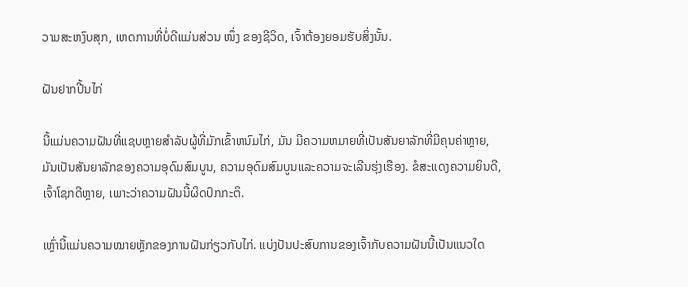ວາມສະຫງົບສຸກ, ເຫດການທີ່ບໍ່ດີແມ່ນສ່ວນ ໜຶ່ງ ຂອງຊີວິດ, ເຈົ້າຕ້ອງຍອມຮັບສິ່ງນັ້ນ.

ຝັນຢາກປີ້ນໄກ່

ນີ້ແມ່ນຄວາມຝັນທີ່ແຊບຫຼາຍສໍາລັບຜູ້ທີ່ມັກເຂົ້າຫນົມໄກ່, ມັນ ມີຄວາມຫມາຍທີ່ເປັນສັນຍາລັກທີ່ມີຄຸນຄ່າຫຼາຍ, ມັນເປັນສັນຍາລັກຂອງຄວາມອຸດົມສົມບູນ, ຄວາມອຸດົມສົມບູນແລະຄວາມຈະເລີນຮຸ່ງເຮືອງ. ຂໍສະແດງຄວາມຍິນດີ, ເຈົ້າໂຊກດີຫຼາຍ, ເພາະວ່າຄວາມຝັນນີ້ຜິດປົກກະຕິ.

ເຫຼົ່ານີ້ແມ່ນຄວາມໝາຍຫຼັກຂອງການຝັນກ່ຽວກັບໄກ່. ແບ່ງປັນປະສົບການຂອງເຈົ້າກັບຄວາມຝັນນີ້ເປັນແນວໃດ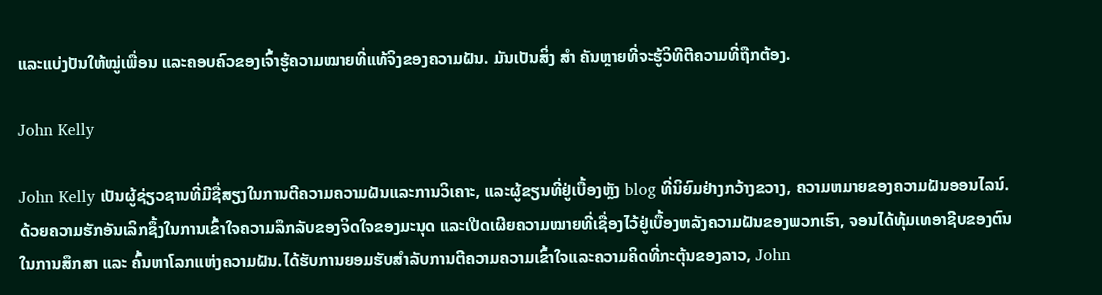ແລະແບ່ງປັນໃຫ້ໝູ່ເພື່ອນ ແລະຄອບຄົວຂອງເຈົ້າຮູ້ຄວາມໝາຍທີ່ແທ້ຈິງຂອງຄວາມຝັນ. ມັນເປັນສິ່ງ ສຳ ຄັນຫຼາຍທີ່ຈະຮູ້ວິທີຕີຄວາມທີ່ຖືກຕ້ອງ.

John Kelly

John Kelly ເປັນຜູ້ຊ່ຽວຊານທີ່ມີຊື່ສຽງໃນການຕີຄວາມຄວາມຝັນແລະການວິເຄາະ, ແລະຜູ້ຂຽນທີ່ຢູ່ເບື້ອງຫຼັງ blog ທີ່ນິຍົມຢ່າງກວ້າງຂວາງ, ຄວາມຫມາຍຂອງຄວາມຝັນອອນໄລນ໌. ດ້ວຍຄວາມຮັກອັນເລິກຊຶ້ງໃນການເຂົ້າໃຈຄວາມລຶກລັບຂອງຈິດໃຈຂອງມະນຸດ ແລະເປີດເຜີຍຄວາມໝາຍທີ່ເຊື່ອງໄວ້ຢູ່ເບື້ອງຫລັງຄວາມຝັນຂອງພວກເຮົາ, ຈອນໄດ້ທຸ້ມເທອາຊີບຂອງຕົນໃນການສຶກສາ ແລະ ຄົ້ນຫາໂລກແຫ່ງຄວາມຝັນ.ໄດ້ຮັບການຍອມຮັບສໍາລັບການຕີຄວາມຄວາມເຂົ້າໃຈແລະຄວາມຄິດທີ່ກະຕຸ້ນຂອງລາວ, John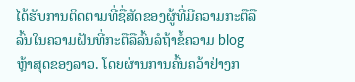ໄດ້ຮັບການຕິດຕາມທີ່ຊື່ສັດຂອງຜູ້ທີ່ມີຄວາມກະຕືລືລົ້ນໃນຄວາມຝັນທີ່ກະຕືລືລົ້ນລໍຖ້າຂໍ້ຄວາມ blog ຫຼ້າສຸດຂອງລາວ. ໂດຍຜ່ານການຄົ້ນຄວ້າຢ່າງກ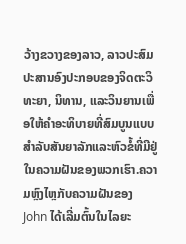ວ້າງຂວາງຂອງລາວ, ລາວປະສົມປະສານອົງປະກອບຂອງຈິດຕະວິທະຍາ, ນິທານ, ແລະວິນຍານເພື່ອໃຫ້ຄໍາອະທິບາຍທີ່ສົມບູນແບບສໍາລັບສັນຍາລັກແລະຫົວຂໍ້ທີ່ມີຢູ່ໃນຄວາມຝັນຂອງພວກເຮົາ.ຄວາມຫຼົງໄຫຼກັບຄວາມຝັນຂອງ John ໄດ້ເລີ່ມຕົ້ນໃນໄລຍະ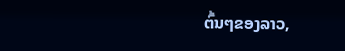ຕົ້ນໆຂອງລາວ,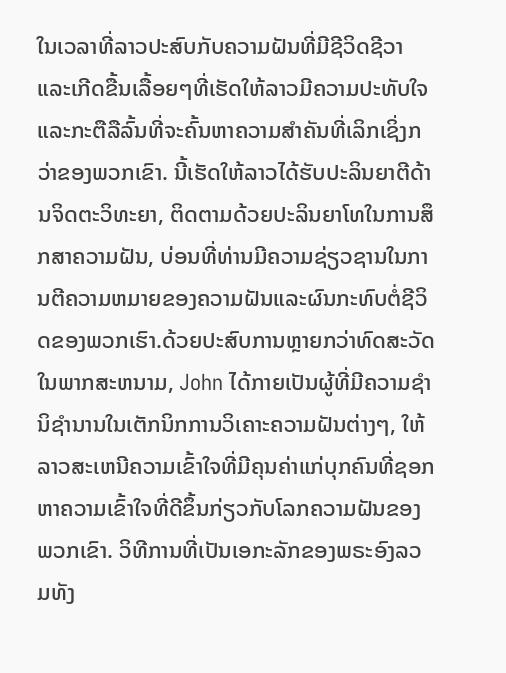ໃນເວລາທີ່ລາວປະສົບກັບຄວາມຝັນທີ່ມີຊີວິດຊີວາແລະເກີດຂື້ນເລື້ອຍໆທີ່ເຮັດໃຫ້ລາວມີຄວາມປະທັບໃຈແລະກະຕືລືລົ້ນທີ່ຈະຄົ້ນຫາຄວາມສໍາຄັນທີ່ເລິກເຊິ່ງກວ່າຂອງພວກເຂົາ. ນີ້ເຮັດໃຫ້ລາວໄດ້ຮັບປະລິນຍາຕີດ້ານຈິດຕະວິທະຍາ, ຕິດຕາມດ້ວຍປະລິນຍາໂທໃນການສຶກສາຄວາມຝັນ, ບ່ອນທີ່ທ່ານມີຄວາມຊ່ຽວຊານໃນການຕີຄວາມຫມາຍຂອງຄວາມຝັນແລະຜົນກະທົບຕໍ່ຊີວິດຂອງພວກເຮົາ.ດ້ວຍປະສົບການຫຼາຍກວ່າທົດສະວັດໃນພາກສະຫນາມ, John ໄດ້ກາຍເປັນຜູ້ທີ່ມີຄວາມຊໍານິຊໍານານໃນເຕັກນິກການວິເຄາະຄວາມຝັນຕ່າງໆ, ໃຫ້ລາວສະເຫນີຄວາມເຂົ້າໃຈທີ່ມີຄຸນຄ່າແກ່ບຸກຄົນທີ່ຊອກຫາຄວາມເຂົ້າໃຈທີ່ດີຂຶ້ນກ່ຽວກັບໂລກຄວາມຝັນຂອງພວກເຂົາ. ວິທີການທີ່ເປັນເອກະລັກຂອງພຣະອົງລວມທັງ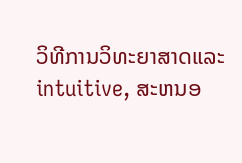ວິທີການວິທະຍາສາດແລະ intuitive, ສະຫນອ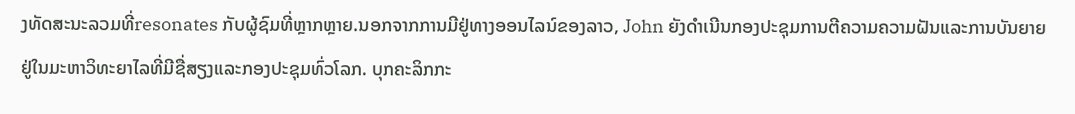ງທັດສະນະລວມທີ່resonates ກັບຜູ້ຊົມທີ່ຫຼາກຫຼາຍ.ນອກຈາກການມີຢູ່ທາງອອນໄລນ໌ຂອງລາວ, John ຍັງດໍາເນີນກອງປະຊຸມການຕີຄວາມຄວາມຝັນແລະການບັນຍາຍຢູ່ໃນມະຫາວິທະຍາໄລທີ່ມີຊື່ສຽງແລະກອງປະຊຸມທົ່ວໂລກ. ບຸກຄະລິກກະ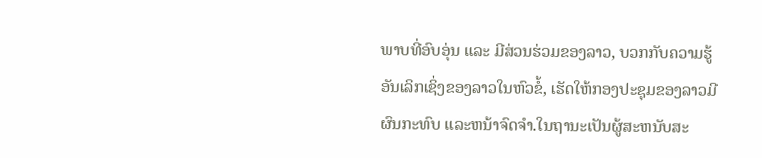ພາບທີ່ອົບອຸ່ນ ແລະ ມີສ່ວນຮ່ວມຂອງລາວ, ບວກກັບຄວາມຮູ້ອັນເລິກເຊິ່ງຂອງລາວໃນຫົວຂໍ້, ເຮັດໃຫ້ກອງປະຊຸມຂອງລາວມີຜົນກະທົບ ແລະຫນ້າຈົດຈໍາ.ໃນຖານະເປັນຜູ້ສະຫນັບສະ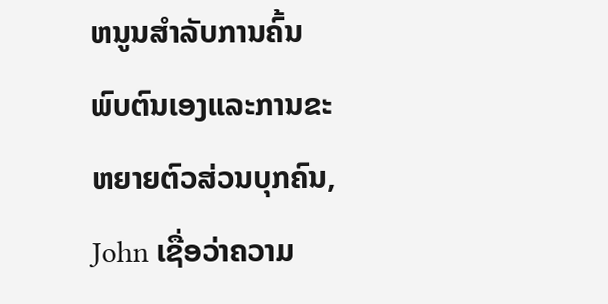ຫນູນສໍາລັບການຄົ້ນພົບຕົນເອງແລະການຂະຫຍາຍຕົວສ່ວນບຸກຄົນ, John ເຊື່ອວ່າຄວາມ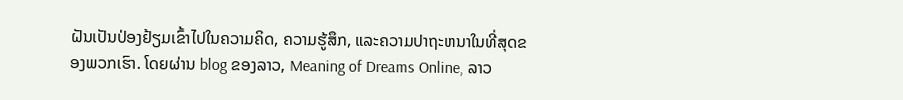ຝັນເປັນປ່ອງຢ້ຽມເຂົ້າໄປໃນຄວາມຄິດ, ຄວາມຮູ້ສຶກ, ແລະຄວາມປາຖະຫນາໃນທີ່ສຸດຂອງພວກເຮົາ. ໂດຍຜ່ານ blog ຂອງລາວ, Meaning of Dreams Online, ລາວ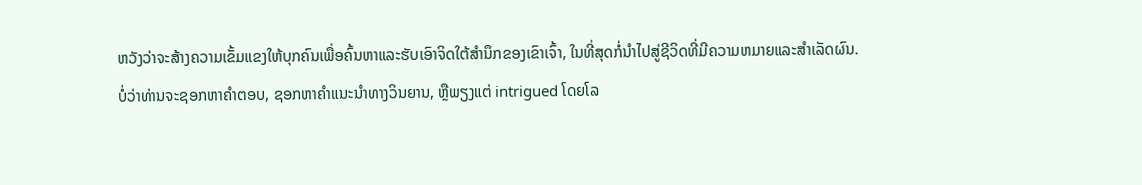ຫວັງວ່າຈະສ້າງຄວາມເຂັ້ມແຂງໃຫ້ບຸກຄົນເພື່ອຄົ້ນຫາແລະຮັບເອົາຈິດໃຕ້ສໍານຶກຂອງເຂົາເຈົ້າ, ໃນທີ່ສຸດກໍ່ນໍາໄປສູ່ຊີວິດທີ່ມີຄວາມຫມາຍແລະສໍາເລັດຜົນ.ບໍ່ວ່າທ່ານຈະຊອກຫາຄໍາຕອບ, ຊອກຫາຄໍາແນະນໍາທາງວິນຍານ, ຫຼືພຽງແຕ່ intrigued ໂດຍໂລ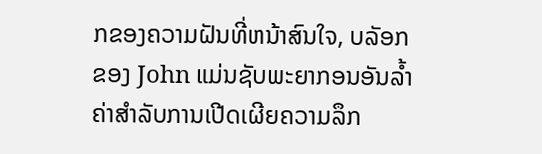ກຂອງຄວາມຝັນທີ່ຫນ້າສົນໃຈ, ບລັອກຂອງ John ແມ່ນຊັບພະຍາກອນອັນລ້ຳຄ່າສໍາລັບການເປີດເຜີຍຄວາມລຶກ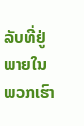ລັບທີ່ຢູ່ພາຍໃນພວກເຮົາ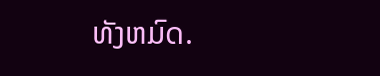ທັງຫມົດ.